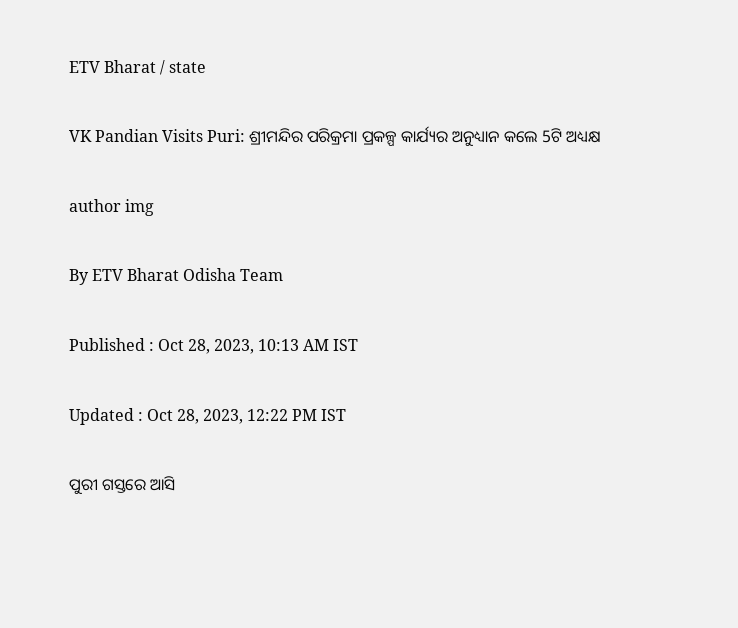ETV Bharat / state

VK Pandian Visits Puri: ଶ୍ରୀମନ୍ଦିର ପରିକ୍ରମା ପ୍ରକଳ୍ପ କାର୍ଯ୍ୟର ଅନୁଧ୍ୟାନ କଲେ 5ଟି ଅଧ୍ୟକ୍ଷ

author img

By ETV Bharat Odisha Team

Published : Oct 28, 2023, 10:13 AM IST

Updated : Oct 28, 2023, 12:22 PM IST

ପୁରୀ ଗସ୍ତରେ ଆସି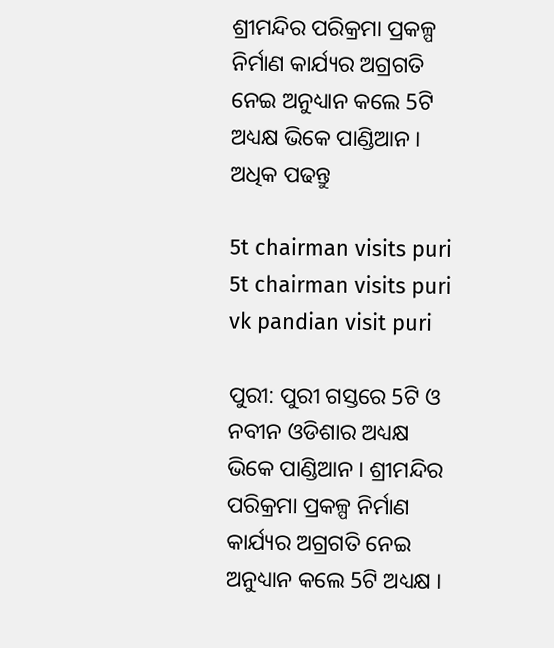ଶ୍ରୀମନ୍ଦିର ପରିକ୍ରମା ପ୍ରକଳ୍ପ ନିର୍ମାଣ କାର୍ଯ୍ୟର ଅଗ୍ରଗତି ନେଇ ଅନୁଧ୍ୟାନ କଲେ 5ଟି ଅଧ୍ୟକ୍ଷ ଭିକେ ପାଣ୍ଡିଆନ । ଅଧିକ ପଢନ୍ତୁ

5t chairman visits puri
5t chairman visits puri
vk pandian visit puri

ପୁରୀ: ପୁରୀ ଗସ୍ତରେ 5ଟି ଓ ନବୀନ ଓଡିଶାର ଅଧ୍ୟକ୍ଷ ଭିକେ ପାଣ୍ଡିଆନ । ଶ୍ରୀମନ୍ଦିର ପରିକ୍ରମା ପ୍ରକଳ୍ପ ନିର୍ମାଣ କାର୍ଯ୍ୟର ଅଗ୍ରଗତି ନେଇ ଅନୁଧ୍ୟାନ କଲେ 5ଟି ଅଧ୍ୟକ୍ଷ ।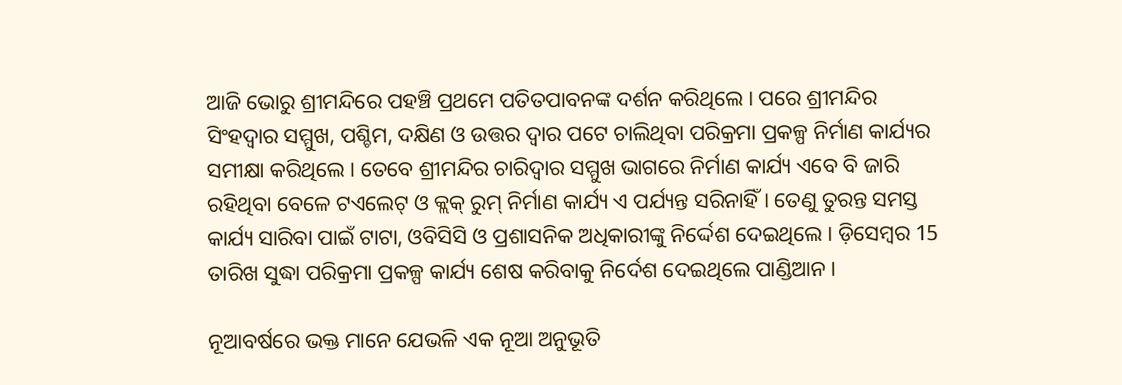ଆଜି ଭୋରୁ ଶ୍ରୀମନ୍ଦିରେ ପହଞ୍ଚି ପ୍ରଥମେ ପତିତପାବନଙ୍କ ଦର୍ଶନ କରିଥିଲେ । ପରେ ଶ୍ରୀମନ୍ଦିର ସିଂହଦ୍ଵାର ସମ୍ମୁଖ, ପଶ୍ଚିମ, ଦକ୍ଷିଣ ଓ ଉତ୍ତର ଦ୍ଵାର ପଟେ ଚାଲିଥିବା ପରିକ୍ରମା ପ୍ରକଳ୍ପ ନିର୍ମାଣ କାର୍ଯ୍ୟର ସମୀକ୍ଷା କରିଥିଲେ । ତେବେ ଶ୍ରୀମନ୍ଦିର ଚାରିଦ୍ବାର ସମ୍ମୁଖ ଭାଗରେ ନିର୍ମାଣ କାର୍ଯ୍ୟ ଏବେ ବି ଜାରି ରହିଥିବା ବେଳେ ଟଏଲେଟ୍ ଓ କ୍ଲକ୍ ରୁମ୍ ନିର୍ମାଣ କାର୍ଯ୍ୟ ଏ ପର୍ଯ୍ୟନ୍ତ ସରିନାହିଁ । ତେଣୁ ତୁରନ୍ତ ସମସ୍ତ କାର୍ଯ୍ୟ ସାରିବା ପାଇଁ ଟାଟା, ଓବିସିସି ଓ ପ୍ରଶାସନିକ ଅଧିକାରୀଙ୍କୁ ନିର୍ଦ୍ଦେଶ ଦେଇଥିଲେ । ଡ଼ିସେମ୍ବର 15 ତାରିଖ ସୁଦ୍ଧା ପରିକ୍ରମା ପ୍ରକଳ୍ପ କାର୍ଯ୍ୟ ଶେଷ କରିବାକୁ ନିର୍ଦେଶ ଦେଇଥିଲେ ପାଣ୍ଡିଆନ ।

ନୂଆବର୍ଷରେ ଭକ୍ତ ମାନେ ଯେଭଳି ଏକ ନୂଆ ଅନୁଭୂତି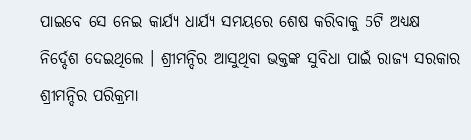ପାଇବେ ସେ ନେଇ କାର୍ଯ୍ୟ ଧାର୍ଯ୍ୟ ସମୟରେ ଶେଷ କରିବାକୁ 5ଟି ଅଧ୍ୟକ୍ଷ ନିର୍ଦ୍ଦେଶ ଦେଇଥିଲେ । ଶ୍ରୀମନ୍ଦିର ଆସୁଥିବା ଭକ୍ତଙ୍କ ସୁବିଧା ପାଇଁ ରାଜ୍ୟ ସରକାର ଶ୍ରୀମନ୍ଦିର ପରିକ୍ରମା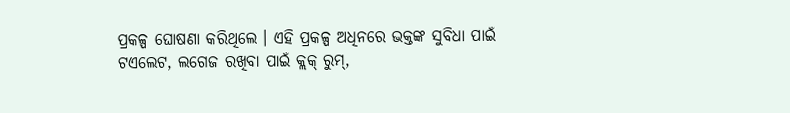ପ୍ରକଳ୍ପ ଘୋଷଣା କରିଥିଲେ । ଏହି ପ୍ରକଳ୍ପ ଅଧିନରେ ଭକ୍ତଙ୍କ ସୁବିଧା ପାଇଁ ଟଏଲେଟ, ଲଗେଜ ରଖିବା ପାଇଁ କ୍ଲକ୍ ରୁମ୍,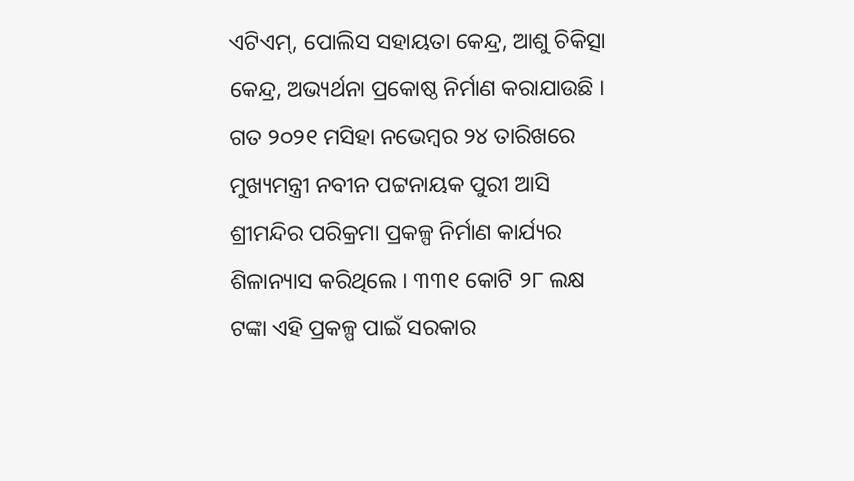ଏଟିଏମ୍, ପୋଲିସ ସହାୟତା କେନ୍ଦ୍ର, ଆଶୁ ଚିକିତ୍ସା କେନ୍ଦ୍ର, ଅଭ୍ୟର୍ଥନା ପ୍ରକୋଷ୍ଠ ନିର୍ମାଣ କରାଯାଉଛି । ଗତ ୨୦୨୧ ମସିହା ନଭେମ୍ବର ୨୪ ତାରିଖରେ ମୁଖ୍ୟମନ୍ତ୍ରୀ ନବୀନ ପଟ୍ଟନାୟକ ପୁରୀ ଆସି ଶ୍ରୀମନ୍ଦିର ପରିକ୍ରମା ପ୍ରକଳ୍ପ ନିର୍ମାଣ କାର୍ଯ୍ୟର ଶିଳାନ୍ୟାସ କରିଥିଲେ । ୩୩୧ କୋଟି ୨୮ ଲକ୍ଷ ଟଙ୍କା ଏହି ପ୍ରକଳ୍ପ ପାଇଁ ସରକାର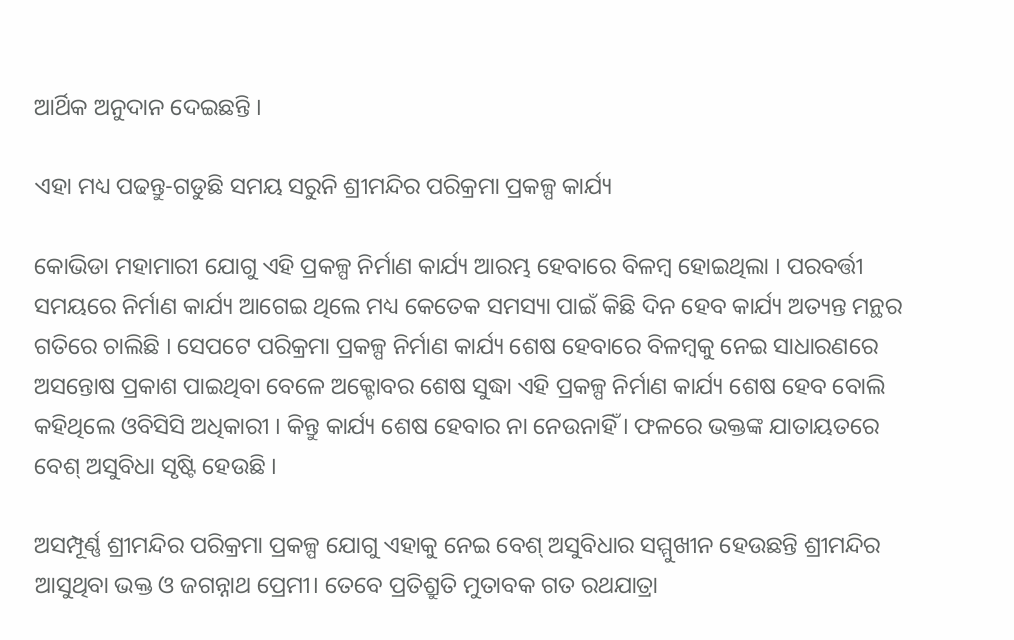ଆର୍ଥିକ ଅନୁଦାନ ଦେଇଛନ୍ତି ।

ଏହା ମଧ୍ୟ ପଢନ୍ତୁ-ଗଡୁଛି ସମୟ ସରୁନି ଶ୍ରୀମନ୍ଦିର ପରିକ୍ରମା ପ୍ରକଳ୍ପ କାର୍ଯ୍ୟ

କୋଭିଡା ମହାମାରୀ ଯୋଗୁ ଏହି ପ୍ରକଳ୍ପ ନିର୍ମାଣ କାର୍ଯ୍ୟ ଆରମ୍ଭ ହେବାରେ ବିଳମ୍ୱ ହୋଇଥିଲା । ପରବର୍ତ୍ତୀ ସମୟରେ ନିର୍ମାଣ କାର୍ଯ୍ୟ ଆଗେଇ ଥିଲେ ମଧ୍ୟ କେତେକ ସମସ୍ୟା ପାଇଁ କିଛି ଦିନ ହେବ କାର୍ଯ୍ୟ ଅତ୍ୟନ୍ତ ମନ୍ଥର ଗତିରେ ଚାଲିଛି । ସେପଟେ ପରିକ୍ରମା ପ୍ରକଳ୍ପ ନିର୍ମାଣ କାର୍ଯ୍ୟ ଶେଷ ହେବାରେ ବିଳମ୍ବକୁ ନେଇ ସାଧାରଣରେ ଅସନ୍ତୋଷ ପ୍ରକାଶ ପାଇଥିବା ବେଳେ ଅକ୍ଟୋବର ଶେଷ ସୁଦ୍ଧା ଏହି ପ୍ରକଳ୍ପ ନିର୍ମାଣ କାର୍ଯ୍ୟ ଶେଷ ହେବ ବୋଲି କହିଥିଲେ ଓବିସିସି ଅଧିକାରୀ । କିନ୍ତୁ କାର୍ଯ୍ୟ ଶେଷ ହେବାର ନା ନେଉନାହିଁ । ଫଳରେ ଭକ୍ତଙ୍କ ଯାତାୟତରେ ବେଶ୍ ଅସୁବିଧା ସୃଷ୍ଟି ହେଉଛି ।

ଅସମ୍ପୂର୍ଣ୍ଣ ଶ୍ରୀମନ୍ଦିର ପରିକ୍ରମା ପ୍ରକଳ୍ପ ଯୋଗୁ ଏହାକୁ ନେଇ ବେଶ୍ ଅସୁବିଧାର ସମ୍ମୁଖୀନ ହେଉଛନ୍ତି ଶ୍ରୀମନ୍ଦିର ଆସୁଥିବା ଭକ୍ତ ଓ ଜଗନ୍ନାଥ ପ୍ରେମୀ। ତେବେ ପ୍ରତିଶ୍ରୁତି ମୁତାବକ ଗତ ରଥଯାତ୍ରା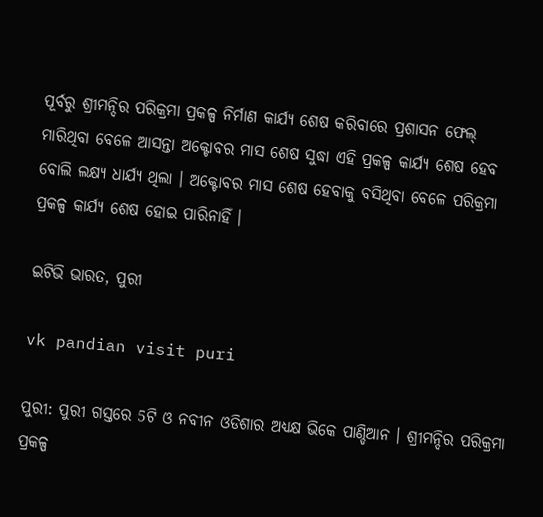ପୂର୍ବରୁ ଶ୍ରୀମନ୍ଦିର ପରିକ୍ରମା ପ୍ରକଳ୍ପ ନିର୍ମାଣ କାର୍ଯ୍ୟ ଶେଷ କରିବାରେ ପ୍ରଶାସନ ଫେଲ୍ ମାରିଥିବା ବେଳେ ଆସନ୍ତା ଅକ୍ଟୋବର ମାସ ଶେଷ ସୁଦ୍ଧା ଏହି ପ୍ରକଳ୍ପ କାର୍ଯ୍ୟ ଶେଷ ହେବ ବୋଲି ଲକ୍ଷ୍ୟ ଧାର୍ଯ୍ୟ ଥିଲା । ଅକ୍ଟୋବର ମାସ ଶେଷ ହେବାକୁ ବସିଥିବା ବେଳେ ପରିକ୍ରମା ପ୍ରକଳ୍ପ କାର୍ଯ୍ୟ ଶେଷ ହୋଇ ପାରିନାହିଁ ।

ଇଟିଭି ଭାରତ, ପୁରୀ

vk pandian visit puri

ପୁରୀ: ପୁରୀ ଗସ୍ତରେ 5ଟି ଓ ନବୀନ ଓଡିଶାର ଅଧ୍ୟକ୍ଷ ଭିକେ ପାଣ୍ଡିଆନ । ଶ୍ରୀମନ୍ଦିର ପରିକ୍ରମା ପ୍ରକଳ୍ପ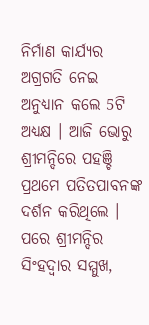ନିର୍ମାଣ କାର୍ଯ୍ୟର ଅଗ୍ରଗତି ନେଇ ଅନୁଧ୍ୟାନ କଲେ 5ଟି ଅଧ୍ୟକ୍ଷ । ଆଜି ଭୋରୁ ଶ୍ରୀମନ୍ଦିରେ ପହଞ୍ଚି ପ୍ରଥମେ ପତିତପାବନଙ୍କ ଦର୍ଶନ କରିଥିଲେ । ପରେ ଶ୍ରୀମନ୍ଦିର ସିଂହଦ୍ଵାର ସମ୍ମୁଖ,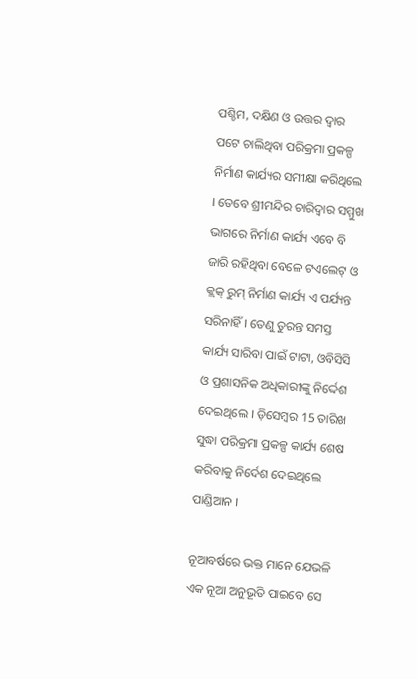ପଶ୍ଚିମ, ଦକ୍ଷିଣ ଓ ଉତ୍ତର ଦ୍ଵାର ପଟେ ଚାଲିଥିବା ପରିକ୍ରମା ପ୍ରକଳ୍ପ ନିର୍ମାଣ କାର୍ଯ୍ୟର ସମୀକ୍ଷା କରିଥିଲେ । ତେବେ ଶ୍ରୀମନ୍ଦିର ଚାରିଦ୍ବାର ସମ୍ମୁଖ ଭାଗରେ ନିର୍ମାଣ କାର୍ଯ୍ୟ ଏବେ ବି ଜାରି ରହିଥିବା ବେଳେ ଟଏଲେଟ୍ ଓ କ୍ଲକ୍ ରୁମ୍ ନିର୍ମାଣ କାର୍ଯ୍ୟ ଏ ପର୍ଯ୍ୟନ୍ତ ସରିନାହିଁ । ତେଣୁ ତୁରନ୍ତ ସମସ୍ତ କାର୍ଯ୍ୟ ସାରିବା ପାଇଁ ଟାଟା, ଓବିସିସି ଓ ପ୍ରଶାସନିକ ଅଧିକାରୀଙ୍କୁ ନିର୍ଦ୍ଦେଶ ଦେଇଥିଲେ । ଡ଼ିସେମ୍ବର 15 ତାରିଖ ସୁଦ୍ଧା ପରିକ୍ରମା ପ୍ରକଳ୍ପ କାର୍ଯ୍ୟ ଶେଷ କରିବାକୁ ନିର୍ଦେଶ ଦେଇଥିଲେ ପାଣ୍ଡିଆନ ।

ନୂଆବର୍ଷରେ ଭକ୍ତ ମାନେ ଯେଭଳି ଏକ ନୂଆ ଅନୁଭୂତି ପାଇବେ ସେ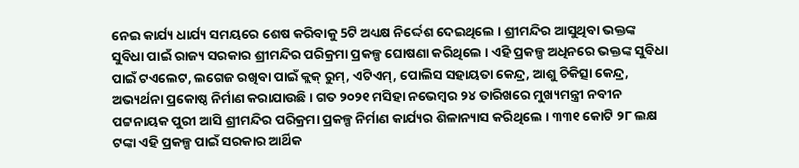ନେଇ କାର୍ଯ୍ୟ ଧାର୍ଯ୍ୟ ସମୟରେ ଶେଷ କରିବାକୁ 5ଟି ଅଧ୍ୟକ୍ଷ ନିର୍ଦ୍ଦେଶ ଦେଇଥିଲେ । ଶ୍ରୀମନ୍ଦିର ଆସୁଥିବା ଭକ୍ତଙ୍କ ସୁବିଧା ପାଇଁ ରାଜ୍ୟ ସରକାର ଶ୍ରୀମନ୍ଦିର ପରିକ୍ରମା ପ୍ରକଳ୍ପ ଘୋଷଣା କରିଥିଲେ । ଏହି ପ୍ରକଳ୍ପ ଅଧିନରେ ଭକ୍ତଙ୍କ ସୁବିଧା ପାଇଁ ଟଏଲେଟ, ଲଗେଜ ରଖିବା ପାଇଁ କ୍ଲକ୍ ରୁମ୍, ଏଟିଏମ୍, ପୋଲିସ ସହାୟତା କେନ୍ଦ୍ର, ଆଶୁ ଚିକିତ୍ସା କେନ୍ଦ୍ର, ଅଭ୍ୟର୍ଥନା ପ୍ରକୋଷ୍ଠ ନିର୍ମାଣ କରାଯାଉଛି । ଗତ ୨୦୨୧ ମସିହା ନଭେମ୍ବର ୨୪ ତାରିଖରେ ମୁଖ୍ୟମନ୍ତ୍ରୀ ନବୀନ ପଟ୍ଟନାୟକ ପୁରୀ ଆସି ଶ୍ରୀମନ୍ଦିର ପରିକ୍ରମା ପ୍ରକଳ୍ପ ନିର୍ମାଣ କାର୍ଯ୍ୟର ଶିଳାନ୍ୟାସ କରିଥିଲେ । ୩୩୧ କୋଟି ୨୮ ଲକ୍ଷ ଟଙ୍କା ଏହି ପ୍ରକଳ୍ପ ପାଇଁ ସରକାର ଆର୍ଥିକ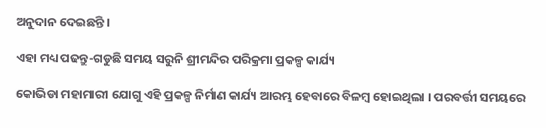ଅନୁଦାନ ଦେଇଛନ୍ତି ।

ଏହା ମଧ୍ୟ ପଢନ୍ତୁ-ଗଡୁଛି ସମୟ ସରୁନି ଶ୍ରୀମନ୍ଦିର ପରିକ୍ରମା ପ୍ରକଳ୍ପ କାର୍ଯ୍ୟ

କୋଭିଡା ମହାମାରୀ ଯୋଗୁ ଏହି ପ୍ରକଳ୍ପ ନିର୍ମାଣ କାର୍ଯ୍ୟ ଆରମ୍ଭ ହେବାରେ ବିଳମ୍ୱ ହୋଇଥିଲା । ପରବର୍ତ୍ତୀ ସମୟରେ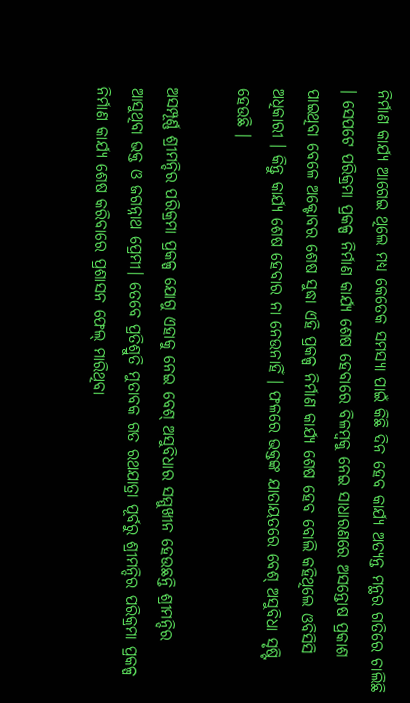ନିର୍ମାଣ କାର୍ଯ୍ୟ ଆଗେଇ ଥିଲେ ମଧ୍ୟ କେତେକ ସମସ୍ୟା ପାଇଁ କିଛି ଦିନ ହେବ କାର୍ଯ୍ୟ ଅତ୍ୟନ୍ତ ମନ୍ଥର ଗତିରେ ଚାଲିଛି । ସେପଟେ ପରିକ୍ରମା ପ୍ରକଳ୍ପ ନିର୍ମାଣ କାର୍ଯ୍ୟ ଶେଷ ହେବାରେ ବିଳମ୍ବକୁ ନେଇ ସାଧାରଣରେ ଅସନ୍ତୋଷ ପ୍ରକାଶ ପାଇଥିବା ବେଳେ ଅକ୍ଟୋବର ଶେଷ ସୁଦ୍ଧା ଏହି ପ୍ରକଳ୍ପ ନିର୍ମାଣ କାର୍ଯ୍ୟ ଶେଷ ହେବ ବୋଲି କହିଥିଲେ ଓବିସିସି ଅଧିକାରୀ । କିନ୍ତୁ କାର୍ଯ୍ୟ ଶେଷ ହେବାର ନା ନେଉନାହିଁ । ଫଳରେ ଭକ୍ତଙ୍କ ଯାତାୟତରେ ବେଶ୍ ଅସୁବିଧା ସୃଷ୍ଟି ହେଉଛି ।

ଅସମ୍ପୂର୍ଣ୍ଣ ଶ୍ରୀମନ୍ଦିର ପରିକ୍ରମା ପ୍ରକଳ୍ପ ଯୋଗୁ ଏହାକୁ ନେଇ ବେଶ୍ ଅସୁବିଧାର ସମ୍ମୁଖୀନ ହେଉଛନ୍ତି ଶ୍ରୀମନ୍ଦିର ଆସୁଥିବା ଭକ୍ତ ଓ ଜଗନ୍ନାଥ ପ୍ରେମୀ। ତେବେ ପ୍ରତିଶ୍ରୁତି ମୁତାବକ ଗତ ରଥଯାତ୍ରା ପୂର୍ବରୁ ଶ୍ରୀମନ୍ଦିର ପରିକ୍ରମା ପ୍ରକଳ୍ପ ନିର୍ମାଣ କାର୍ଯ୍ୟ ଶେଷ କରିବାରେ ପ୍ରଶାସନ ଫେଲ୍ ମାରିଥିବା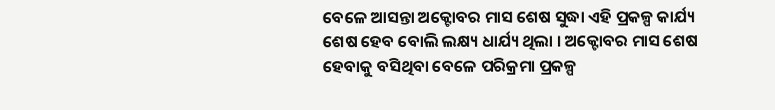ବେଳେ ଆସନ୍ତା ଅକ୍ଟୋବର ମାସ ଶେଷ ସୁଦ୍ଧା ଏହି ପ୍ରକଳ୍ପ କାର୍ଯ୍ୟ ଶେଷ ହେବ ବୋଲି ଲକ୍ଷ୍ୟ ଧାର୍ଯ୍ୟ ଥିଲା । ଅକ୍ଟୋବର ମାସ ଶେଷ ହେବାକୁ ବସିଥିବା ବେଳେ ପରିକ୍ରମା ପ୍ରକଳ୍ପ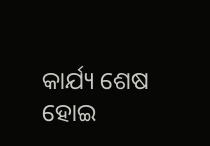କାର୍ଯ୍ୟ ଶେଷ ହୋଇ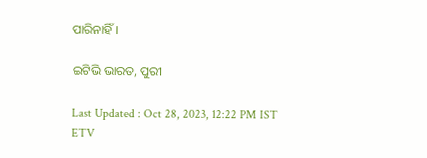ପାରିନାହିଁ ।

ଇଟିଭି ଭାରତ, ପୁରୀ

Last Updated : Oct 28, 2023, 12:22 PM IST
ETV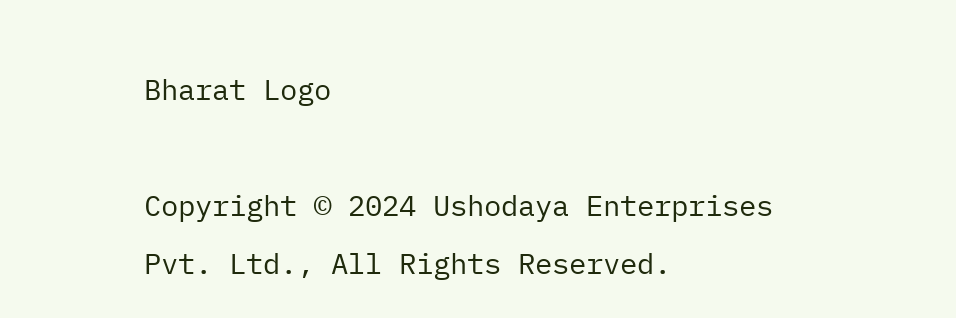Bharat Logo

Copyright © 2024 Ushodaya Enterprises Pvt. Ltd., All Rights Reserved.